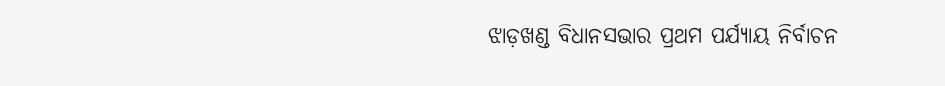ଝାଡ଼ଖଣ୍ଡ ବିଧାନସଭାର ପ୍ରଥମ ପର୍ଯ୍ୟାୟ ନିର୍ବାଚନ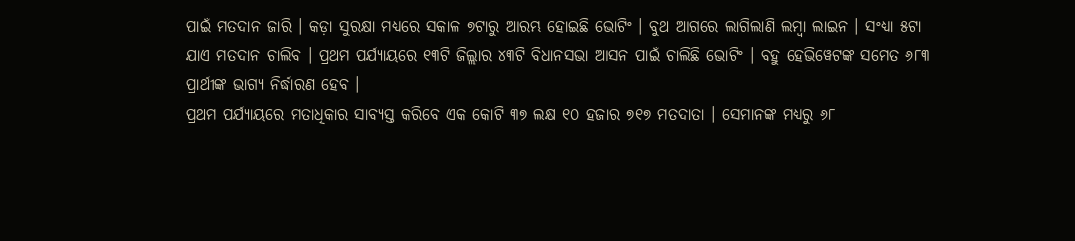ପାଇଁ ମତଦାନ ଜାରି । କଡ଼ା ସୁରକ୍ଷା ମଧ୍ୟରେ ସକାଳ ୭ଟାରୁ ଆରମ୍ଭ ହୋଇଛି ଭୋଟିଂ । ବୁଥ ଆଗରେ ଲାଗିଲାଣି ଲମ୍ବା ଲାଇନ । ସଂଧ୍ୟା ୫ଟା ଯାଏ ମତଦାନ ଚାଲିବ । ପ୍ରଥମ ପର୍ଯ୍ୟାୟରେ ୧୩ଟି ଜିଲ୍ଲାର ୪୩ଟି ବିଧାନସଭା ଆସନ ପାଇଁ ଚାଲିଛି ଭୋଟିଂ । ବହୁ ହେଭିୱେଟଙ୍କ ସମେତ ୬୮୩ ପ୍ରାର୍ଥୀଙ୍କ ଭାଗ୍ୟ ନିର୍ଦ୍ଧାରଣ ହେବ ।
ପ୍ରଥମ ପର୍ଯ୍ୟାୟରେ ମତାଧିକାର ସାବ୍ୟସ୍ତ କରିବେ ଏକ କୋଟି ୩୭ ଲକ୍ଷ ୧୦ ହଜାର ୭୧୭ ମତଦାତା । ସେମାନଙ୍କ ମଧ୍ୟରୁ ୬୮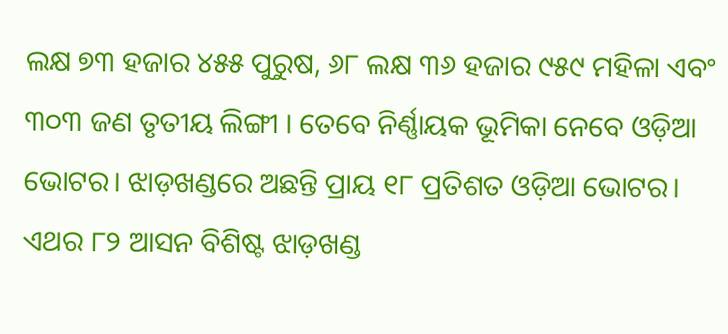ଲକ୍ଷ ୭୩ ହଜାର ୪୫୫ ପୁରୁଷ, ୬୮ ଲକ୍ଷ ୩୬ ହଜାର ୯୫୯ ମହିଳା ଏବଂ ୩୦୩ ଜଣ ତୃତୀୟ ଲିଙ୍ଗୀ । ତେବେ ନିର୍ଣ୍ଣାୟକ ଭୂମିକା ନେବେ ଓଡ଼ିଆ ଭୋଟର। ଝାଡ଼ଖଣ୍ଡରେ ଅଛନ୍ତି ପ୍ରାୟ ୧୮ ପ୍ରତିଶତ ଓଡ଼ିଆ ଭୋଟର। ଏଥର ୮୨ ଆସନ ବିଶିଷ୍ଟ ଝାଡ଼ଖଣ୍ଡ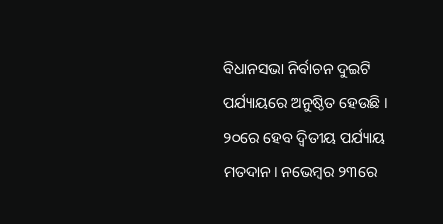ବିଧାନସଭା ନିର୍ବାଚନ ଦୁଇଟି ପର୍ଯ୍ୟାୟରେ ଅନୁଷ୍ଠିତ ହେଉଛି । ୨୦ରେ ହେବ ଦ୍ବିତୀୟ ପର୍ଯ୍ୟାୟ ମତଦାନ। ନଭେମ୍ବର ୨୩ରେ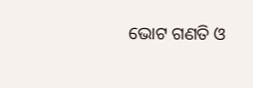ଭୋଟ ଗଣତି ଓ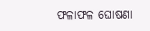ଫଳାଫଳ ଘୋଷଣା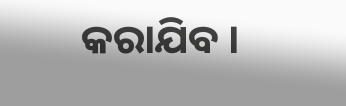କରାଯିବ ।